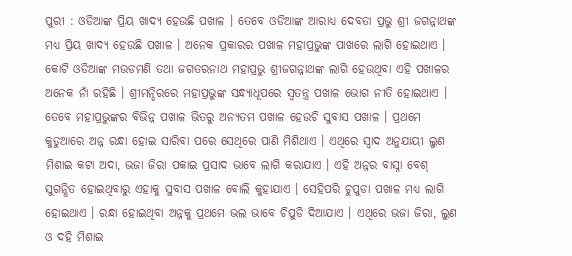ପୁରୀ : ଓଡିଆଙ୍କ ପ୍ରିୟ ଖାଦ୍ୟ ହେଉଛି ପଖାଳ । ତେବେ ଓଡିଆଙ୍କ ଆରାଧ୍ୟ ଦେବତା ପ୍ରଭୁ ଶ୍ରୀ ଜଗନ୍ନାଥଙ୍କ ମଧ୍ୟ ପ୍ରିୟ ଖାଦ୍ୟ ହେଉଛି ପଖାଳ । ଅନେକ ପ୍ରକାରର ପଖାଳ ମହାପ୍ରଭୁଙ୍କ ପାଖରେ ଲାଗି ହୋଇଥାଏ ।
କୋଟି ଓଡିଆଙ୍କ ମଉଡମଣି ତଥା ଜଗତରନାଥ ମହାପ୍ରଭୁ ଶ୍ରୀଜଗନ୍ନାଥଙ୍କ ଲାଗି ହେଉଥିବା ଏହି ପଖାଳର ଅନେକ ନାଁ ରହିଛି । ଶ୍ରୀମନ୍ଦିରରେ ମହାପ୍ରଭୁଙ୍କ ସନ୍ଧ୍ୟାଧୂପରେ ସ୍ୱତନ୍ତ୍ର ପଖାଳ ଭୋଗ ନୀତି ହୋଇଥାଏ । ତେବେ ମହାପ୍ରଭୁଙ୍କର ବିଭିନ୍ନ ପଖାଳ ଭିତରୁ ଅନ୍ୟତମ ପଖାଳ ହେଉଚି ସୁବାସ ପଖାଳ । ପ୍ରଥମେ କୁଡୁଆରେ ଅନ୍ନ ରନ୍ଧା ହୋଇ ସାରିବା ପରେ ସେଥିରେ ପାଣି ମିଶିଥାଏ । ଏଥିରେ ସ୍ୱାଦ ଅନୁଯାୟୀ ଲୁଣ ମିଶାଇ କଟା ଅଦା, ଭଜା ଜିରା ପକାଇ ପ୍ରସାଦ ଭାବେ ଲାଗି କରାଯାଏ । ଏହି ଅନ୍ନର ବାସ୍ନା ବେଶ୍ ସୁଗନ୍ଧିତ ହୋଇଥିବାରୁ ଏହାକୁ ସୁବାସ ପଖାଳ ବୋଲି କୁହାଯାଏ । ସେହିପରି ଚୁପୁଡା ପଖାଳ ମଧ୍ୟ ଲାଗି ହୋଇଥାଏ । ରନ୍ଧା ହୋଇଥିବା ଅନ୍ନକୁ ପ୍ରଥମେ ଭଲ ଭାବେ ଚିପୁଡି ଦିଆଯାଏ । ଏଥିରେ ଭଜା ଜିରା, ଲୁଣ ଓ ଦହି ମିଶାଇ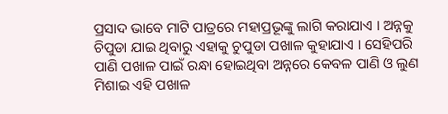ପ୍ରସାଦ ଭାବେ ମାଟି ପାତ୍ରରେ ମହାପ୍ରଭୂଙ୍କୁ ଲାଗି କରାଯାଏ । ଅନ୍ନକୁ ଚିପୁଡା ଯାଇ ଥିବାରୁ ଏହାକୁ ଚୁପୁଡା ପଖାଳ କୁହାଯାଏ । ସେହିପରି ପାଣି ପଖାଳ ପାଇଁ ରନ୍ଧା ହୋଇଥିବା ଅନ୍ନରେ କେବଳ ପାଣି ଓ ଲୁଣ ମିଶାଇ ଏହି ପଖାଳ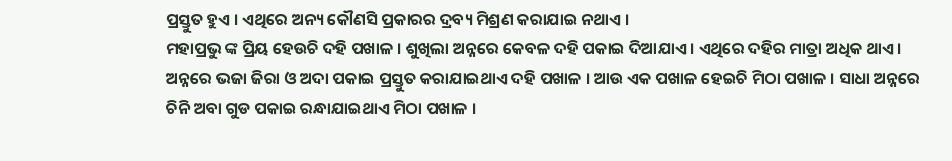ପ୍ରସ୍ତୁତ ହୁଏ । ଏଥିରେ ଅନ୍ୟ କୌଣସି ପ୍ରକାରର ଦ୍ରବ୍ୟ ମିଶ୍ରଣ କରାଯାଇ ନଥାଏ ।
ମହାପ୍ରଭୁ ଙ୍କ ପ୍ରିୟ ହେଉଚି ଦହି ପଖାଳ । ଶୁଖିଲା ଅନ୍ନରେ କେବଳ ଦହି ପକାଇ ଦିଆଯାଏ । ଏଥିରେ ଦହିର ମାତ୍ରା ଅଧିକ ଥାଏ । ଅନ୍ନରେ ଭଜା ଜିରା ଓ ଅଦା ପକାଇ ପ୍ରସ୍ତୁତ କରାଯାଇଥାଏ ଦହି ପଖାଳ । ଆଉ ଏକ ପଖାଳ ହେଇଚି ମିଠା ପଖାଳ । ସାଧା ଅନ୍ନରେ ଚିନି ଅବା ଗୁଡ ପକାଇ ରନ୍ଧାଯାଇଥାଏ ମିଠା ପଖାଳ ।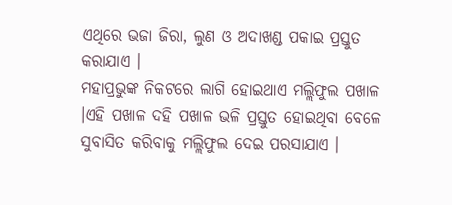ଏଥିରେ ଭଜା ଜିରା, ଲୁଣ ଓ ଅଦାଖଣ୍ଡ ପକାଇ ପ୍ରସ୍ତୁତ କରାଯାଏ ।
ମହାପ୍ରଭୁଙ୍କ ନିକଟରେ ଲାଗି ହୋଇଥାଏ ମଲ୍ଲିଫୁଲ ପଖାଳ ।ଏହି ପଖାଳ ଦହି ପଖାଳ ଭଳି ପ୍ରସ୍ତୁତ ହୋଇଥିବା ବେଳେ ସୁବାସିତ କରିବାକୁ ମଲ୍ଲିଫୁଲ ଦେଇ ପରସାଯାଏ ।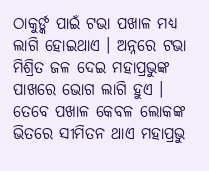ଠାକୁର୍ଙ୍କ ପାଇଁ ଟଭା ପଖାଳ ମଧ୍ୟ ଲାଗି ହୋଇଥାଏ । ଅନ୍ନରେ ଟଭା ମିଶ୍ରିତ ଜଳ ଦେଇ ମହାପ୍ରଭୁଙ୍କ ପାଖରେ ଭୋଗ ଲାଗି ହୁଏ । ତେବେ ପଖାଳ କେବଳ ଲୋକଙ୍କ ଭିତରେ ସୀମିତନ ଥାଏ ମହାପ୍ରଭୁ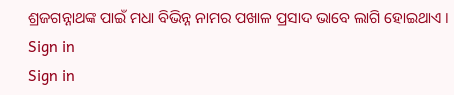ଶ୍ରଜଗନ୍ନାଥଙ୍କ ପାଇଁ ମଧା ବିଭିନ୍ନ ନାମର ପଖାଳ ପ୍ରସାଦ ଭାବେ ଲାଗି ହୋଇଥାଏ ।
Sign in
Sign in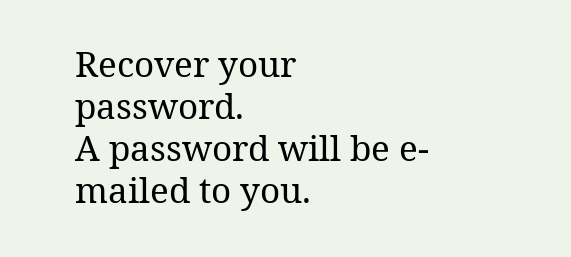Recover your password.
A password will be e-mailed to you.